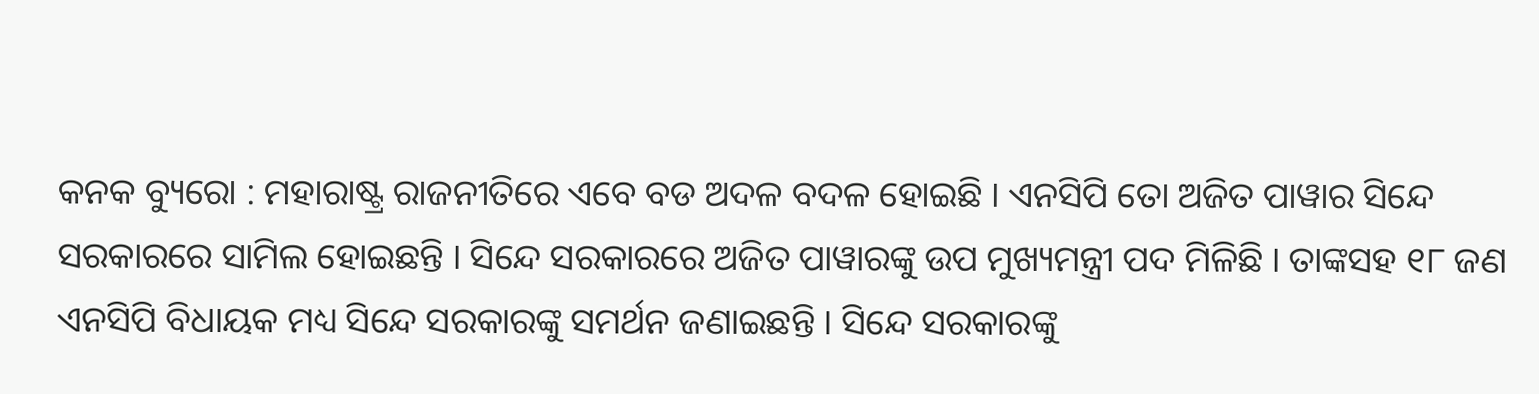କନକ ବ୍ୟୁରୋ : ମହାରାଷ୍ଟ୍ର ରାଜନୀତିରେ ଏବେ ବଡ ଅଦଳ ବଦଳ ହୋଇଛି । ଏନସିପି ତୋ ଅଜିତ ପାୱାର ସିନ୍ଦେ ସରକାରରେ ସାମିଲ ହୋଇଛନ୍ତି । ସିନ୍ଦେ ସରକାରରେ ଅଜିତ ପାୱାରଙ୍କୁ ଉପ ମୁଖ୍ୟମନ୍ତ୍ରୀ ପଦ ମିଳିଛି । ତାଙ୍କସହ ୧୮ ଜଣ ଏନସିପି ବିଧାୟକ ମଧ୍ୟ ସିନ୍ଦେ ସରକାରଙ୍କୁ ସମର୍ଥନ ଜଣାଇଛନ୍ତି । ସିନ୍ଦେ ସରକାରଙ୍କୁ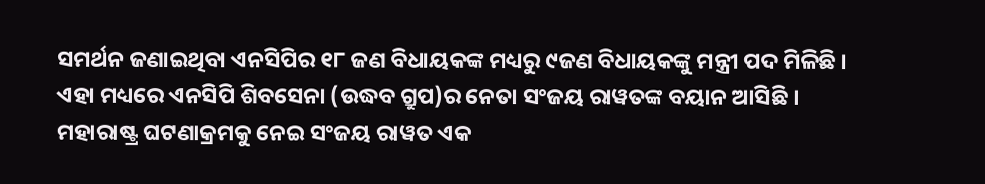ସମର୍ଥନ ଜଣାଇଥିବା ଏନସିପିର ୧୮ ଜଣ ବିଧାୟକଙ୍କ ମଧ୍ୟରୁ ୯ଜଣ ବିଧାୟକଙ୍କୁ ମନ୍ତ୍ରୀ ପଦ ମିଳିଛି । ଏହା ମଧ୍ୟରେ ଏନସିପି ଶିବସେନା (ଉଦ୍ଧବ ଗ୍ରୁପ)ର ନେତା ସଂଜୟ ରାୱତଙ୍କ ବୟାନ ଆସିଛି ।
ମହାରାଷ୍ଟ୍ର ଘଟଣାକ୍ରମକୁ ନେଇ ସଂଜୟ ରାୱତ ଏକ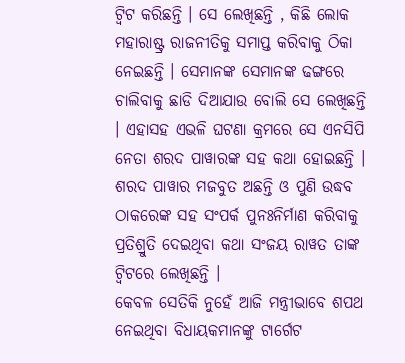ଟ୍ୱିଟ କରିଛନ୍ତି । ସେ ଲେଖିଛନ୍ତି , କିଛି ଲୋକ ମହାରାଷ୍ଟ୍ର ରାଜନୀତିକୁ ସମାପ୍ତ କରିବାକୁ ଠିକା ନେଇଛନ୍ତି । ସେମାନଙ୍କ ସେମାନଙ୍କ ଢଙ୍ଗରେ ଚାଲିବାକୁ ଛାଡି ଦିଆଯାଉ ବୋଲି ସେ ଲେଖିଛନ୍ତି । ଏହାସହ ଏଭଳି ଘଟଣା କ୍ରମରେ ସେ ଏନସିପି ନେତା ଶରଦ ପାୱାରଙ୍କ ସହ କଥା ହୋଇଛନ୍ତି । ଶରଦ ପାୱାର ମଜବୁତ ଅଛନ୍ତି ଓ ପୁଣି ଉଦ୍ଧବ ଠାକରେଙ୍କ ସହ ସଂପର୍କ ପୁନଃନିର୍ମାଣ କରିବାକୁ ପ୍ରତିଶ୍ରୁତି ଦେଇଥିବା କଥା ସଂଜୟ ରାୱତ ତାଙ୍କ ଟ୍ୱିଟରେ ଲେଖିଛନ୍ତି ।
କେବଳ ସେତିକି ନୁହେଁ ଆଜି ମନ୍ତ୍ରୀଭାବେ ଶପଥ ନେଇଥିବା ବିଧାୟକମାନଙ୍କୁ ଟାର୍ଗେଟ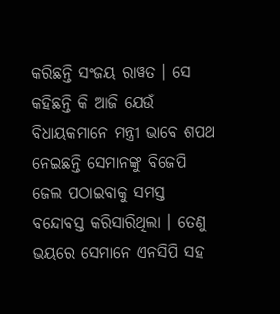କରିଛନ୍ତି ସଂଜୟ ରାୱତ । ସେ କହିଛନ୍ତି କି ଆଜି ଯେଉଁ ବିଧାୟକମାନେ ମନ୍ତ୍ରୀ ଭାବେ ଶପଥ ନେଇଛନ୍ତି ସେମାନଙ୍କୁ ବିଜେପି ଜେଲ ପଠାଇବାକୁ ସମସ୍ତ ବନ୍ଦୋବସ୍ତ କରିସାରିଥିଲା । ତେଣୁ ଭୟରେ ସେମାନେ ଏନସିପି ସହ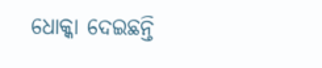ଧୋକ୍କା ଦେଇଛନ୍ତି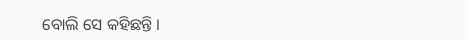ବୋଲି ସେ କହିଛନ୍ତି ।